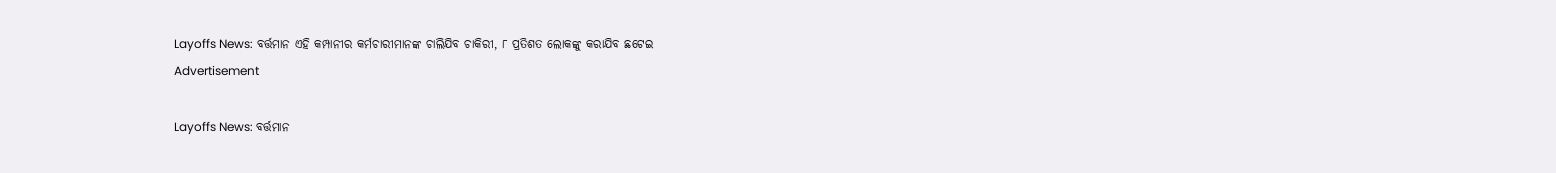Layoffs News: ବର୍ତ୍ତମାନ ଏହି କମ୍ପାନୀର କର୍ମଚାରୀମାନଙ୍କ ଚାଲିଯିବ ଚାକିରୀ, ୮ ପ୍ରତିଶତ ଲୋକଙ୍କୁ କରାଯିବ ଛଟେଇ
Advertisement

Layoffs News: ବର୍ତ୍ତମାନ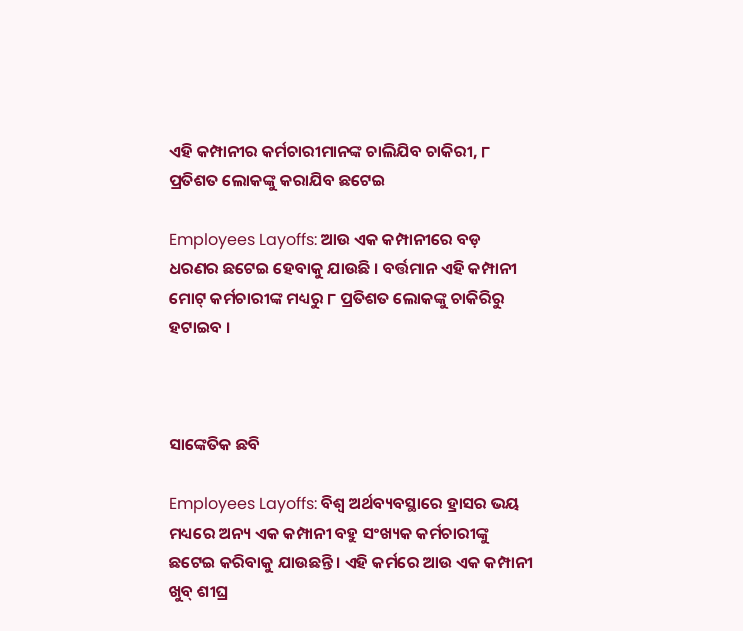ଏହି କମ୍ପାନୀର କର୍ମଚାରୀମାନଙ୍କ ଚାଲିଯିବ ଚାକିରୀ, ୮ ପ୍ରତିଶତ ଲୋକଙ୍କୁ କରାଯିବ ଛଟେଇ

Employees Layoffs: ଆଉ ଏକ କମ୍ପାନୀରେ ବଡ଼ ଧରଣର ଛଟେଇ ହେବାକୁ ଯାଉଛି । ବର୍ତ୍ତମାନ ଏହି କମ୍ପାନୀ ମୋଟ୍ କର୍ମଚାରୀଙ୍କ ମଧ୍ୟରୁ ୮ ପ୍ରତିଶତ ଲୋକଙ୍କୁ ଚାକିରିରୁ ହଟାଇବ ।



ସାଙ୍କେତିକ ଛବି

Employees Layoffs: ବିଶ୍ୱ ଅର୍ଥବ୍ୟବସ୍ଥାରେ ହ୍ରାସର ଭୟ ମଧ୍ୟରେ ଅନ୍ୟ ଏକ କମ୍ପାନୀ ବହୁ ସଂଖ୍ୟକ କର୍ମଚାରୀଙ୍କୁ ଛଟେଇ କରିବାକୁ ଯାଉଛନ୍ତି । ଏହି କର୍ମରେ ଆଉ ଏକ କମ୍ପାନୀ ଖୁବ୍ ଶୀଘ୍ର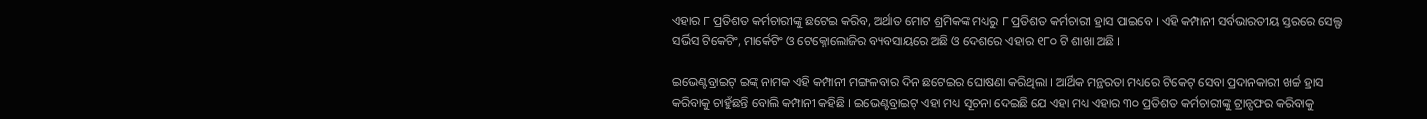ଏହାର ୮ ପ୍ରତିଶତ କର୍ମଚାରୀଙ୍କୁ ଛଟେଇ କରିବ, ଅର୍ଥାତ ମୋଟ ଶ୍ରମିକଙ୍କ ମଧ୍ୟରୁ ୮ ପ୍ରତିଶତ କର୍ମଚାରୀ ହ୍ରାସ ପାଇବେ । ଏହି କମ୍ପାନୀ ସର୍ବଭାରତୀୟ ସ୍ତରରେ ସେଲ୍ଫ ସର୍ଭିସ ଟିକେଟିଂ, ମାର୍କେଟିଂ ଓ ଟେକ୍ନୋଲୋଜିର ବ୍ୟବସାୟରେ ଅଛି ଓ ଦେଶରେ ଏହାର ୧୮୦ ଟି ଶାଖା ଅଛି ।

ଇଭେଣ୍ଟବ୍ରାଇଟ୍ ଇଙ୍କ୍ ନାମକ ଏହି କମ୍ପାନୀ ମଙ୍ଗଳବାର ଦିନ ଛଟେଇର ଘୋଷଣା କରିଥିଲା । ଆର୍ଥିକ ମନ୍ଥରତା ମଧ୍ୟରେ ଟିକେଟ୍ ସେବା ପ୍ରଦାନକାରୀ ଖର୍ଚ୍ଚ ହ୍ରାସ କରିବାକୁ ଚାହୁଁଛନ୍ତି ବୋଲି କମ୍ପାନୀ କହିଛି । ଇଭେଣ୍ଟବ୍ରାଇଟ୍ ଏହା ମଧ୍ୟ ସୂଚନା ଦେଇଛି ଯେ ଏହା ମଧ୍ୟ ଏହାର ୩୦ ପ୍ରତିଶତ କର୍ମଚାରୀଙ୍କୁ ଟ୍ରାନ୍ସଫର କରିବାକୁ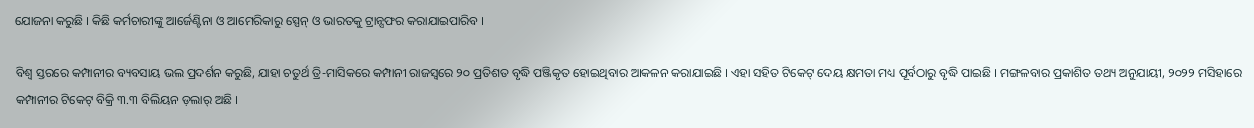ଯୋଜନା କରୁଛି । କିଛି କର୍ମଚାରୀଙ୍କୁ ଆର୍ଜେଣ୍ଟିନା ଓ ଆମେରିକାରୁ ସ୍ପେନ୍ ଓ ଭାରତକୁ ଟ୍ରାନ୍ସଫର କରାଯାଇପାରିବ ।

ବିଶ୍ୱ ସ୍ତରରେ କମ୍ପାନୀର ବ୍ୟବସାୟ ଭଲ ପ୍ରଦର୍ଶନ କରୁଛି, ଯାହା ଚତୁର୍ଥ ତ୍ରି-ମାସିକରେ କମ୍ପାନୀ ରାଜସ୍ୱରେ ୨୦ ପ୍ରତିଶତ ବୃଦ୍ଧି ପଞ୍ଜିକୃତ ହୋଇଥିବାର ଆକଳନ କରାଯାଇଛି । ଏହା ସହିତ ଟିକେଟ୍ ଦେୟ କ୍ଷମତା ମଧ୍ୟ ପୂର୍ବଠାରୁ ବୃଦ୍ଧି ପାଇଛି । ମଙ୍ଗଳବାର ପ୍ରକାଶିତ ତଥ୍ୟ ଅନୁଯାୟୀ, ୨୦୨୨ ମସିହାରେ କମ୍ପାନୀର ଟିକେଟ୍ ବିକ୍ରି ୩.୩ ବିଲିୟନ ଡ଼ଲାର୍ ଅଛି ।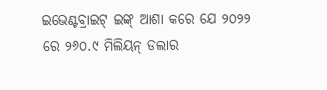ଇଭେଣ୍ଟବ୍ରାଇଟ୍ ଇଙ୍କ୍ ଆଶା କରେ ଯେ ୨୦୨୨ ରେ ୨୬୦.୯ ମିଲିୟନ୍ ଡଲାର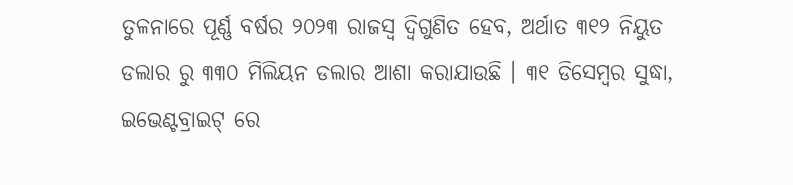ତୁଳନାରେ ପୂର୍ଣ୍ଣ ବର୍ଷର ୨୦୨୩ ରାଜସ୍ୱ ଦ୍ୱିଗୁଣିତ ହେବ, ଅର୍ଥାତ ୩୧୨ ନିୟୁତ ଡଲାର ରୁ ୩୩୦ ମିଲିୟନ ଡଲାର ଆଶା କରାଯାଉଛି । ୩୧ ଡିସେମ୍ବର ସୁଦ୍ଧା, ଇଭେଣ୍ଟବ୍ରାଇଟ୍ ରେ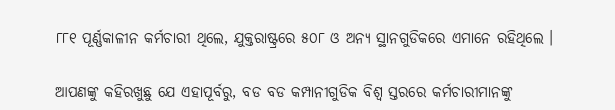୮୮୧ ପୂର୍ଣ୍ଣକାଳୀନ କର୍ମଚାରୀ ଥିଲେ, ଯୁକ୍ତରାଷ୍ଟ୍ରରେ ୫୦୮ ଓ ଅନ୍ୟ ସ୍ଥାନଗୁଡିକରେ ଏମାନେ ରହିଥିଲେ ।

ଆପଣଙ୍କୁ କହିରଖୁଛୁ ଯେ ଏହାପୂର୍ବରୁ, ବଡ ବଡ କମ୍ପାନୀଗୁଡିକ ବିଶ୍ୱ ସ୍ତରରେ କର୍ମଚାରୀମାନଙ୍କୁ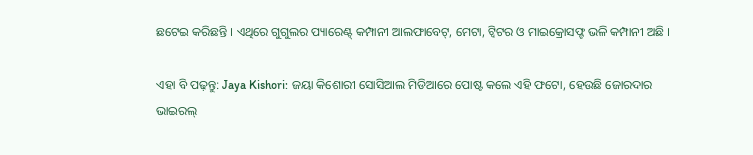ଛଟେଇ କରିଛନ୍ତି । ଏଥିରେ ଗୁଗୁଲର ପ୍ୟାରେଣ୍ଟ୍ କମ୍ପାନୀ ଆଲଫାବେଟ୍, ମେଟା, ଟ୍ୱିଟର ଓ ମାଇକ୍ରୋସଫ୍ଟ ଭଳି କମ୍ପାନୀ ଅଛି ।

ଏହା ବି ପଢ଼ନ୍ତୁ: Jaya Kishori: ଜୟା କିଶୋରୀ ସୋସିଆଲ ମିଡିଆରେ ପୋଷ୍ଟ କଲେ ଏହି ଫଟୋ, ହେଉଛି ଜୋରଦାର ଭାଇରଲ୍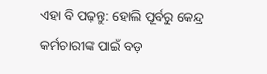ଏହା ବି ପଢ଼ନ୍ତୁ: ହୋଲି ପୂର୍ବରୁ କେନ୍ଦ୍ର କର୍ମଚାରୀଙ୍କ ପାଇଁ ବଡ଼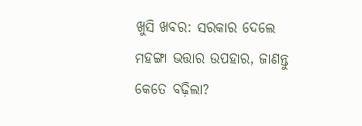ଖୁସି ଖବର: ସରକାର ଦେଲେ ମହଙ୍ଗା ଭତ୍ତାର ଉପହାର, ଜାଣନ୍ତୁ କେତେ ବଢ଼ିଲା?